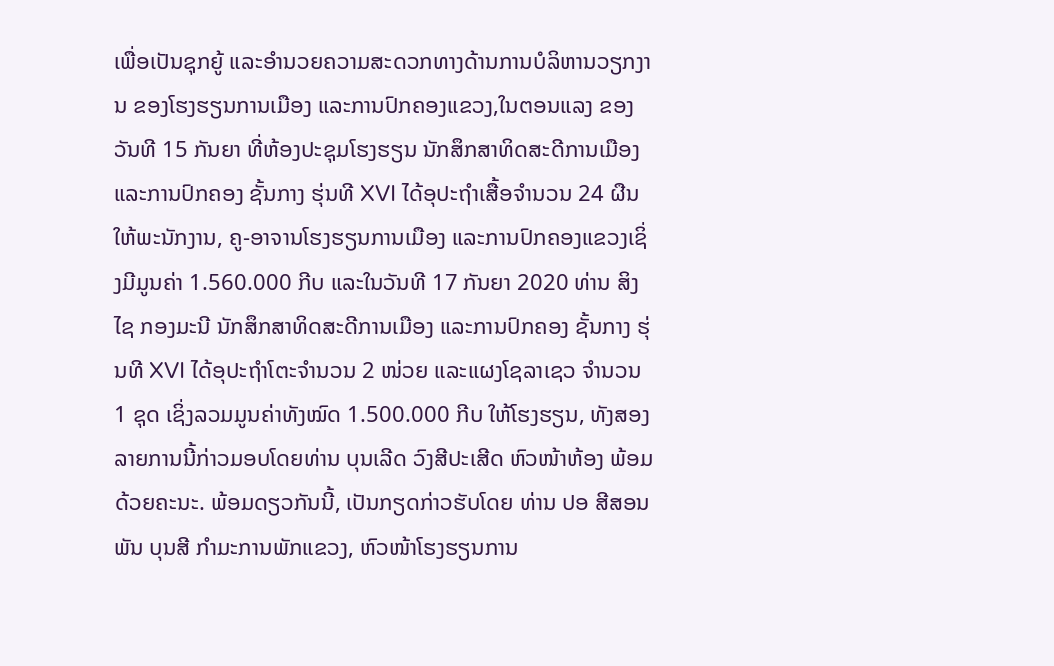ເພື່ອເປັນຊຸກຍູ້ ແລະອໍານວຍຄວາມສະດວກທາງດ້ານການບໍລິຫານວຽກງານ ຂອງໂຮງຮຽນການເມືອງ ແລະການປົກຄອງແຂວງ,ໃນຕອນແລງ ຂອງວັນທີ 15 ກັນຍາ ທີ່ຫ້ອງປະຊຸມໂຮງຮຽນ ນັກສຶກສາທິດສະດີການເມືອງ ແລະການປົກຄອງ ຊັ້ນກາງ ຮຸ່ນທີ XVI ໄດ້ອຸປະຖໍາເສື້ອຈໍານວນ 24 ຜືນໃຫ້ພະນັກງານ, ຄູ-ອາຈານໂຮງຮຽນການເມືອງ ແລະການປົກຄອງແຂວງເຊິ່ງມີມູນຄ່າ 1.560.000 ກີບ ແລະໃນວັນທີ 17 ກັນຍາ 2020 ທ່ານ ສິງໄຊ ກອງມະນີ ນັກສຶກສາທິດສະດີການເມືອງ ແລະການປົກຄອງ ຊັ້ນກາງ ຮຸ່ນທີ XVI ໄດ້ອຸປະຖໍາໂຕະຈໍານວນ 2 ໜ່ວຍ ແລະແຜງໂຊລາເຊວ ຈໍານວນ 1 ຊຸດ ເຊິ່ງລວມມູນຄ່າທັງໝົດ 1.500.000 ກີບ ໃຫ້ໂຮງຮຽນ, ທັງສອງລາຍການນີ້ກ່າວມອບໂດຍທ່ານ ບຸນເລີດ ວົງສີປະເສີດ ຫົວໜ້າຫ້ອງ ພ້ອມດ້ວຍຄະນະ. ພ້ອມດຽວກັນນີ້, ເປັນກຽດກ່າວຮັບໂດຍ ທ່ານ ປອ ສີສອນພັນ ບຸນສີ ກໍາມະການພັກແຂວງ, ຫົວໜ້າໂຮງຮຽນການ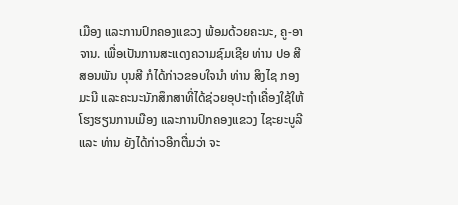ເມືອງ ແລະການປົກຄອງແຂວງ ພ້ອມດ້ວຍຄະນະ, ຄູ-ອາຈານ. ເພື່ອເປັນການສະແດງຄວາມຊົມເຊີຍ ທ່ານ ປອ ສີສອນພັນ ບຸນສີ ກໍໄດ້ກ່າວຂອບໃຈນໍາ ທ່ານ ສິງໄຊ ກອງມະນີ ແລະຄະນະນັກສຶກສາທີ່ໄດ້ຊ່ວຍອຸປະຖໍາເຄື່ອງໃຊ້ໃຫ້ໂຮງຮຽນການເມືອງ ແລະການປົກຄອງແຂວງ ໄຊະຍະບູລີ ແລະ ທ່ານ ຍັງໄດ້ກ່າວອີກຕື່ມວ່າ ຈະ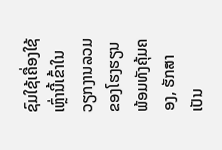ຊົມໃຊ້ເຄື່ອງໃຊ້ເຫຼົ່ານີ້ເຂົ້າໃນວຽກງານລວມ ຂອງໂຮງຮຽນ ພ້ອມທັງຄຸ້ມຄອງ, ຮັກສາເປັນ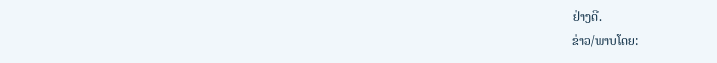ຢ່າງດີ.
ຂ່າວ/ພາບໂດຍ: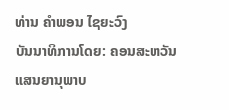ທ່ານ ຄໍາພອນ ໄຊຍະວົງ
ບັນນາທິການໂດຍ: ຄອນສະຫວັນ ແສນຍານຸພາບ